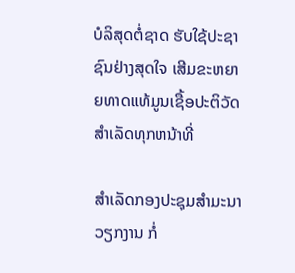ບໍລິສຸດຕໍ່ຊາດ ຮັບໃຊ້ປະຊາຊົນຢ່າງສຸດໃຈ ເສີມຂະຫຍາຍທາດແທ້ມູນເຊື້ອປະຕິວັດ ສໍາເລັດທຸກຫນ້າທີ່

ສຳເລັດກອງປະຊຸມສໍາມະນາວຽກງານ ກໍ່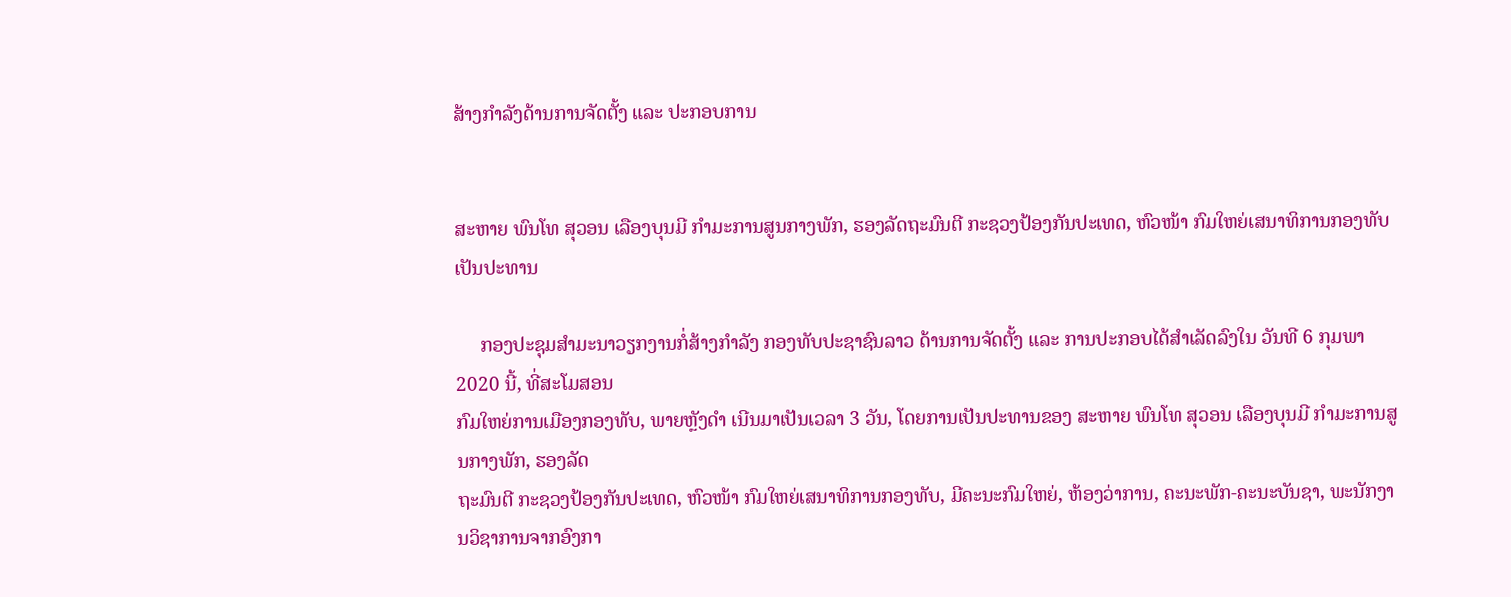ສ້າງກຳລັງດ້ານການຈັດຕັ້ງ ແລະ ປະກອບການ


ສະຫາຍ ພົນໂທ ສຸວອນ ເລືອງບຸນມີ ກຳມະການສູນກາງພັກ, ຮອງລັດຖະມົນຕີ ກະຊວງປ້ອງກັນປະເທດ, ຫົວໜ້າ ກົມໃຫຍ່ເສນາທິການກອງທັບ ເປັນປະທານ

     ກອງປະຊຸມສໍາມະນາວຽກງານກໍ່ສ້າງກຳລັງ ກອງທັບປະຊາຊົນລາວ ດ້ານການຈັດຕັ້ງ ແລະ ການປະກອບໄດ້ສຳເລັດລົງໃນ ວັນທີ 6 ກຸມພາ 2020 ນີ້, ທີ່ສະໂມສອນ
ກົມໃຫຍ່ການເມືອງກອງທັບ, ພາຍຫຼັງດໍາ ເນີນມາເປັນເວລາ 3 ວັນ, ໂດຍການເປັນປະທານຂອງ ສະຫາຍ ພົນໂທ ສຸວອນ ເລືອງບຸນມີ ກຳມະການສູນກາງພັກ, ຮອງລັດ
ຖະມົນຕີ ກະຊວງປ້ອງກັນປະເທດ, ຫົວໜ້າ ກົມໃຫຍ່ເສນາທິການກອງທັບ, ມີຄະນະກົມໃຫຍ່, ຫ້ອງວ່າການ, ຄະນະພັກ-ຄະນະບັນຊາ, ພະນັກງານວິຊາການຈາກອົງກາ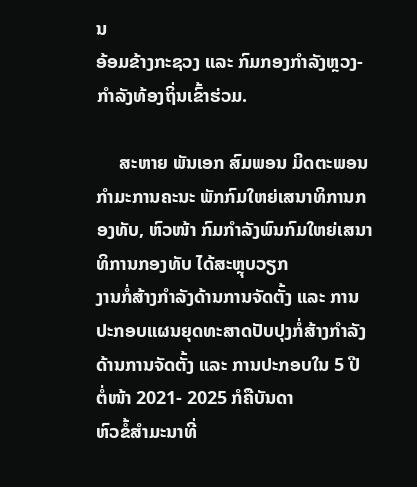ນ
ອ້ອມຂ້າງກະຊວງ ແລະ ກົມກອງກໍາລັງຫຼວງ-ກຳລັງທ້ອງຖິ່ນເຂົ້າຮ່ວມ.

     ສະຫາຍ ພັນເອກ ສົມພອນ ມິດຕະພອນ ກຳມະການຄະນະ ພັກກົມໃຫຍ່ເສນາທິການກອງທັບ, ຫົວໜ້າ ກົມກຳລັງພົນກົມໃຫຍ່ເສນາທິການກອງທັບ ໄດ້ສະຫຼຸບວຽກ
ງານກໍ່ສ້າງກໍາລັງດ້ານການຈັດຕັ້ງ ແລະ ການປະກອບແຜນຍຸດທະສາດປັບປຸງກໍ່ສ້າງກຳລັງດ້ານການຈັດຕັ້ງ ແລະ ການປະກອບໃນ 5 ປີ ຕໍ່ໜ້າ 2021- 2025 ກໍຄືບັນດາ
ຫົວຂໍ້ສຳມະນາທີ່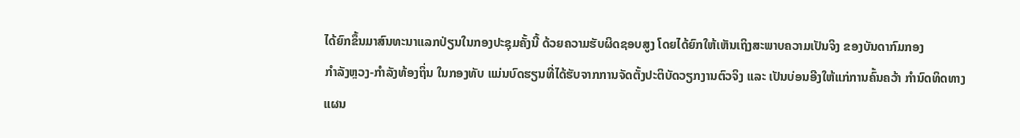ໄດ້ຍົກຂຶ້ນມາສົນທະນາແລກປ່ຽນໃນກອງປະຊຸມຄັ້ງນີ້ ດ້ວຍຄວາມຮັບຜິດຊອບສູງ ໂດຍໄດ້ຍົກໃຫ້ເຫັນເຖິງສະພາບຄວາມເປັນຈິງ ຂອງບັນດາກົມກອງ
ກຳລັງຫຼວງ-ກຳລັງທ້ອງຖິ່ນ ໃນກອງທັບ ແມ່ນບົດຮຽນທີ່ໄດ້ຮັບຈາກການຈັດຕັ້ງປະຕິບັດວຽກງານຕົວຈິງ ແລະ ເປັນບ່ອນອີງໃຫ້ແກ່ການຄົ້ນຄວ້າ ກຳນົດທິດທາງແຜນ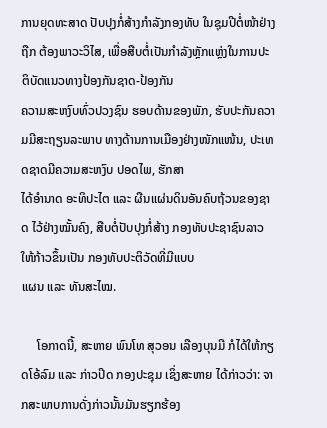ການຍຸດທະສາດ ປັບປຸງກໍ່ສ້າງກໍາລັງກອງທັບ ໃນຊຸມປີຕໍ່ໜ້າຢ່າງຖືກ ຕ້ອງພາວະວິໄສ, ເພື່ອສືບຕໍ່ເປັນກໍາລັງຫຼັກແຫຼ່ງໃນການປະຕິບັດແນວທາງປ້ອງກັນຊາດ-ປ້ອງກັນ
ຄວາມສະຫງົບທົ່ວປວງຊົນ ຮອບດ້ານຂອງພັກ, ຮັບປະກັນຄວາມມີສະຖຽນລະພາບ ທາງດ້ານການເມືອງຢ່າງໜັກແໜ້ນ, ປະເທດຊາດມີຄວາມສະຫງົບ ປອດໄພ, ຮັກສາ
ໄດ້ອໍານາດ ອະທິປະໄຕ ແລະ ຜືນແຜ່ນດິນອັນຄົບຖ້ວນຂອງຊາດ ໄວ້ຢ່າງໝັ້ນຄົງ, ສືບຕໍ່ປັບປຸງກໍ່ສ້າງ ກອງທັບປະຊາຊົນລາວ ໃຫ້ກ້າວຂຶ້ນເປັນ ກອງທັບປະຕິວັດທີ່ມີແບບ
ແຜນ ແລະ ທັນສະໄໝ.

     ໂອກາດນີ້, ສະຫາຍ ພົນໂທ ສຸວອນ ເລືອງບຸນມີ ກໍໄດ້ໃຫ້ກຽດໂອ້ລົມ ແລະ ກ່າວປິດ ກອງປະຊຸມ ເຊິ່ງສະຫາຍ ໄດ້ກ່າວວ່າ: ຈາກສະພາບການດັ່ງກ່າວນັ້ນມັນຮຽກຮ້ອງ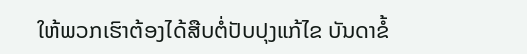ໃຫ້ພວກເຮົາຕ້ອງໄດ້ສືບຕໍ່ປັບປຸງແກ້ໄຂ ບັນດາຂໍ້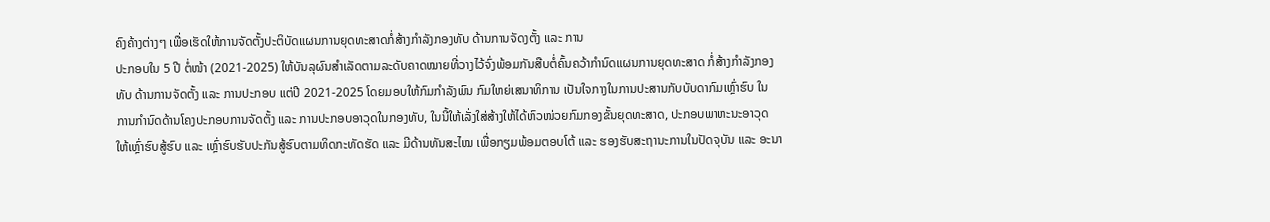ຄົງຄ້າງຕ່າງໆ ເພື່ອເຮັດໃຫ້ການຈັດຕັ້ງປະຕິບັດແຜນການຍຸດທະສາດກໍ່ສ້າງກໍາລັງກອງທັບ ດ້ານການຈັດງຕັ້ງ ແລະ ການ
ປະກອບໃນ 5 ປີ ຕໍ່ໜ້າ (2021-2025) ໃຫ້ບັນລຸຜົນສໍາເລັດຕາມລະດັບຄາດໝາຍທີ່ວາງໄວ້ຈົ່ງພ້ອມກັນສືບຕໍ່ຄົ້ນຄວ້າກໍານົດແຜນການຍຸດທະສາດ ກໍ່ສ້າງກໍາລັງກອງ
ທັບ ດ້ານການຈັດຕັ້ງ ແລະ ການປະກອບ ແຕ່ປີ 2021-2025 ໂດຍມອບໃຫ້ກົມກໍາລັງພົນ ກົມໃຫຍ່ເສນາທິການ ເປັນໃຈກາງໃນການປະສານກັບບັບດາກົມເຫຼົ່າຮົບ ໃນ
ການກໍານົດດ້ານໂຄງປະກອບການຈັດຕັ້ງ ແລະ ການປະກອບອາວຸດໃນກອງທັບ, ໃນນີ້ໃຫ້ເລັ່ງໃສ່ສ້າງໃຫ້ໄດ້ຫົວໜ່ວຍກົມກອງຂັ້ນຍຸດທະສາດ, ປະກອບພາຫະນະອາວຸດ
ໃຫ້ເຫຼົ່າຮົບສູ້ຮົບ ແລະ ເຫຼົ່າຮົບຮັບປະກັນສູ້ຮົບຕາມທິດກະທັດຮັດ ແລະ ມີດ້ານທັນສະໄໝ ເພື່ອກຽມພ້ອມຕອບໂຕ້ ແລະ ຮອງຮັບສະຖານະການໃນປັດຈຸບັນ ແລະ ອະນາ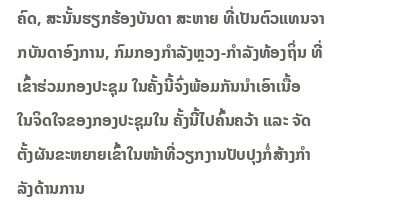ຄົດ, ສະນັ້ນຮຽກຮ້ອງບັນດາ ສະຫາຍ ທີ່ເປັນຕົວແທນຈາກບັນດາອົງການ, ກົມກອງກໍາລັງຫຼວງ-ກໍາລັງທ້ອງຖິ່ນ ທີ່ເຂົ້າຮ່ວມກອງປະຊຸມ ໃນຄັ້ງນີ້ຈົ່ງພ້ອມກັນນໍາເອົາເນື້ອ
ໃນຈິດໃຈຂອງກອງປະຊຸມໃນ ຄັ້ງນີ້ໄປຄົ້ນຄວ້າ ແລະ ຈັດຕັ້ງຜັນຂະຫຍາຍເຂົ້າໃນໜ້າທີ່ວຽກງານປັບປຸງກໍ່ສ້າງກໍາລັງດ້ານການ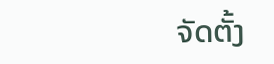ຈັດຕັ້ງ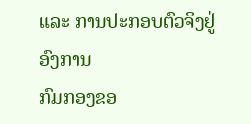ແລະ ການປະກອບຕົວຈິງຢູ່ ອົງການ
ກົມກອງຂອ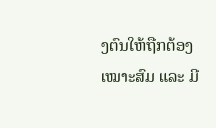ງຕົນໃຫ້ຖືກຕ້ອງເໝາະສົມ ແລະ ມີ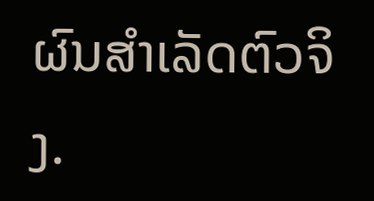ຜົນສໍາເລັດຕົວຈິງ.